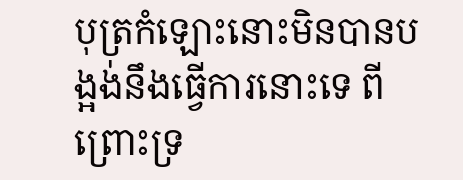បុត្រកំឡោះនោះមិនបានបង្អង់នឹងធ្វើការនោះទេ ពីព្រោះទ្រ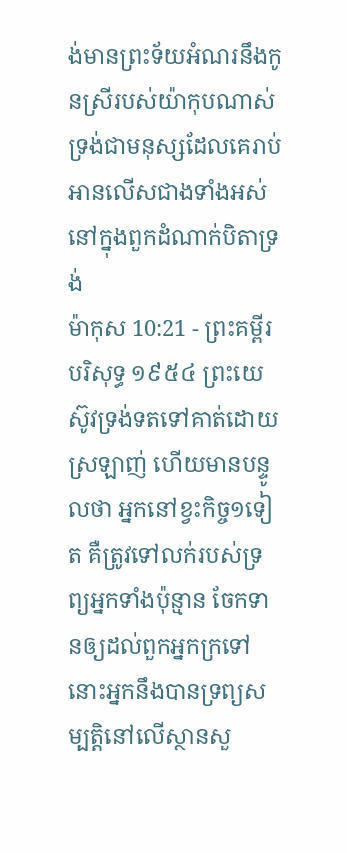ង់មានព្រះទ័យអំណរនឹងកូនស្រីរបស់យ៉ាកុបណាស់ ទ្រង់ជាមនុស្សដែលគេរាប់អានលើសជាងទាំងអស់នៅក្នុងពួកដំណាក់បិតាទ្រង់
ម៉ាកុស 10:21 - ព្រះគម្ពីរបរិសុទ្ធ ១៩៥៤ ព្រះយេស៊ូវទ្រង់ទតទៅគាត់ដោយស្រឡាញ់ ហើយមានបន្ទូលថា អ្នកនៅខ្វះកិច្ច១ទៀត គឺត្រូវទៅលក់របស់ទ្រព្យអ្នកទាំងប៉ុន្មាន ចែកទានឲ្យដល់ពួកអ្នកក្រទៅ នោះអ្នកនឹងបានទ្រព្យសម្បត្តិនៅលើស្ថានសួ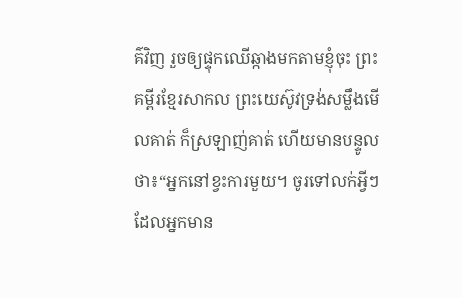គ៌វិញ រួចឲ្យផ្ទុកឈើឆ្កាងមកតាមខ្ញុំចុះ ព្រះគម្ពីរខ្មែរសាកល ព្រះយេស៊ូវទ្រង់សម្លឹងមើលគាត់ ក៏ស្រឡាញ់គាត់ ហើយមានបន្ទូលថា៖“អ្នកនៅខ្វះការមួយ។ ចូរទៅលក់អ្វីៗដែលអ្នកមាន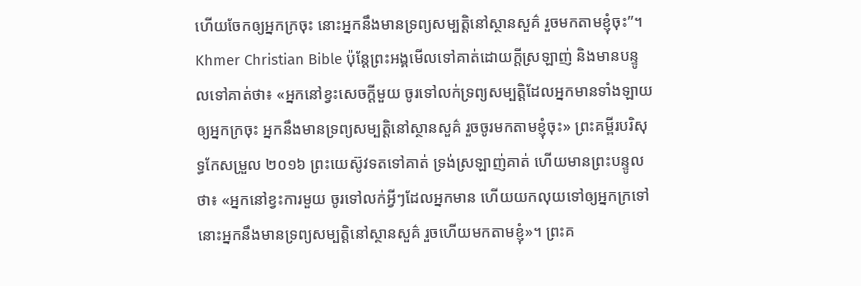ហើយចែកឲ្យអ្នកក្រចុះ នោះអ្នកនឹងមានទ្រព្យសម្បត្តិនៅស្ថានសួគ៌ រួចមកតាមខ្ញុំចុះ”។ Khmer Christian Bible ប៉ុន្ដែព្រះអង្គមើលទៅគាត់ដោយក្ដីស្រឡាញ់ និងមានបន្ទូលទៅគាត់ថា៖ «អ្នកនៅខ្វះសេចក្ដីមួយ ចូរទៅលក់ទ្រព្យសម្បត្ដិដែលអ្នកមានទាំងឡាយឲ្យអ្នកក្រចុះ អ្នកនឹងមានទ្រព្យសម្បត្ដិនៅស្ថានសួគ៌ រួចចូរមកតាមខ្ញុំចុះ» ព្រះគម្ពីរបរិសុទ្ធកែសម្រួល ២០១៦ ព្រះយេស៊ូវទតទៅគាត់ ទ្រង់ស្រឡាញ់គាត់ ហើយមានព្រះបន្ទូលថា៖ «អ្នកនៅខ្វះការមួយ ចូរទៅលក់អ្វីៗដែលអ្នកមាន ហើយយកលុយទៅឲ្យអ្នកក្រទៅ នោះអ្នកនឹងមានទ្រព្យសម្បត្តិនៅស្ថានសួគ៌ រួចហើយមកតាមខ្ញុំ»។ ព្រះគ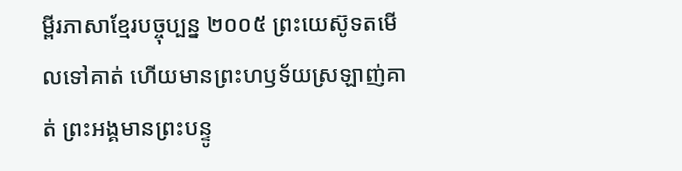ម្ពីរភាសាខ្មែរបច្ចុប្បន្ន ២០០៥ ព្រះយេស៊ូទតមើលទៅគាត់ ហើយមានព្រះហឫទ័យស្រឡាញ់គាត់ ព្រះអង្គមានព្រះបន្ទូ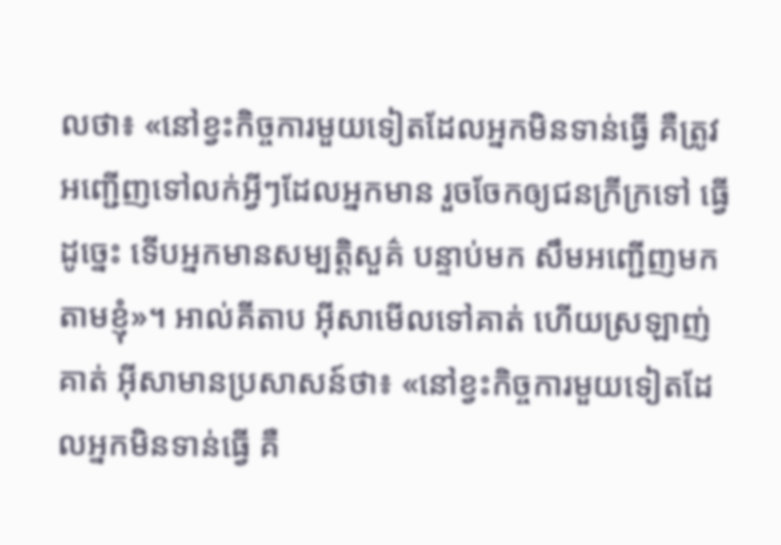លថា៖ «នៅខ្វះកិច្ចការមួយទៀតដែលអ្នកមិនទាន់ធ្វើ គឺត្រូវអញ្ជើញទៅលក់អ្វីៗដែលអ្នកមាន រួចចែកឲ្យជនក្រីក្រទៅ ធ្វើដូច្នេះ ទើបអ្នកមានសម្បត្តិសួគ៌ បន្ទាប់មក សឹមអញ្ជើញមកតាមខ្ញុំ»។ អាល់គីតាប អ៊ីសាមើលទៅគាត់ ហើយស្រឡាញ់គាត់ អ៊ីសាមានប្រសាសន៍ថា៖ «នៅខ្វះកិច្ចការមួយទៀតដែលអ្នកមិនទាន់ធ្វើ គឺ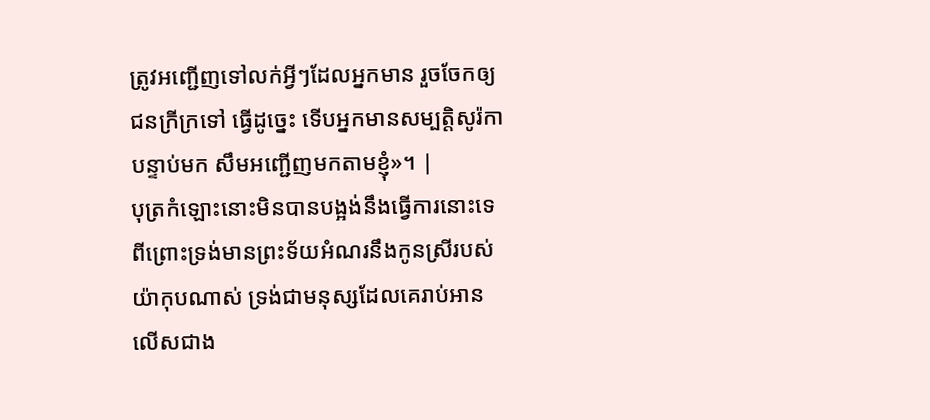ត្រូវអញ្ជើញទៅលក់អ្វីៗដែលអ្នកមាន រួចចែកឲ្យជនក្រីក្រទៅ ធ្វើដូច្នេះ ទើបអ្នកមានសម្បត្តិសូរ៉កា បន្ទាប់មក សឹមអញ្ជើញមកតាមខ្ញុំ»។ |
បុត្រកំឡោះនោះមិនបានបង្អង់នឹងធ្វើការនោះទេ ពីព្រោះទ្រង់មានព្រះទ័យអំណរនឹងកូនស្រីរបស់យ៉ាកុបណាស់ ទ្រង់ជាមនុស្សដែលគេរាប់អានលើសជាង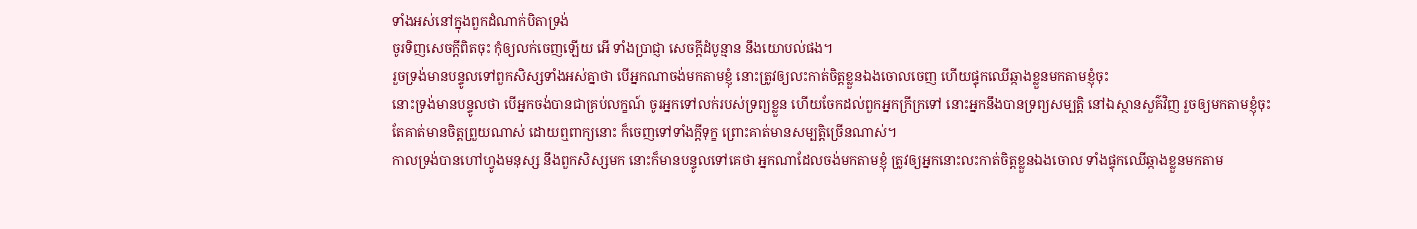ទាំងអស់នៅក្នុងពួកដំណាក់បិតាទ្រង់
ចូរទិញសេចក្ដីពិតចុះ កុំឲ្យលក់ចេញឡើយ អើ ទាំងប្រាជ្ញា សេចក្ដីដំបូន្មាន នឹងយោបល់ផង។
រួចទ្រង់មានបន្ទូលទៅពួកសិស្សទាំងអស់គ្នាថា បើអ្នកណាចង់មកតាមខ្ញុំ នោះត្រូវឲ្យលះកាត់ចិត្តខ្លួនឯងចោលចេញ ហើយផ្ទុកឈើឆ្កាងខ្លួនមកតាមខ្ញុំចុះ
នោះទ្រង់មានបន្ទូលថា បើអ្នកចង់បានជាគ្រប់លក្ខណ៍ ចូរអ្នកទៅលក់របស់ទ្រព្យខ្លួន ហើយចែកដល់ពួកអ្នកក្រីក្រទៅ នោះអ្នកនឹងបានទ្រព្យសម្បត្តិ នៅឯស្ថានសួគ៌វិញ រួចឲ្យមកតាមខ្ញុំចុះ
តែគាត់មានចិត្តព្រួយណាស់ ដោយឮពាក្យនោះ ក៏ចេញទៅទាំងក្តីទុក្ខ ព្រោះគាត់មានសម្បត្តិច្រើនណាស់។
កាលទ្រង់បានហៅហ្វូងមនុស្ស នឹងពួកសិស្សមក នោះក៏មានបន្ទូលទៅគេថា អ្នកណាដែលចង់មកតាមខ្ញុំ ត្រូវឲ្យអ្នកនោះលះកាត់ចិត្តខ្លួនឯងចោល ទាំងផ្ទុកឈើឆ្កាងខ្លួនមកតាម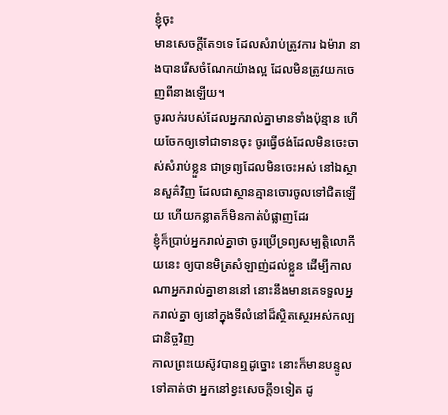ខ្ញុំចុះ
មានសេចក្ដីតែ១ទេ ដែលសំរាប់ត្រូវការ ឯម៉ារា នាងបានរើសចំណែកយ៉ាងល្អ ដែលមិនត្រូវយកចេញពីនាងឡើយ។
ចូរលក់របស់ដែលអ្នករាល់គ្នាមានទាំងប៉ុន្មាន ហើយចែកឲ្យទៅជាទានចុះ ចូរធ្វើថង់ដែលមិនចេះចាស់សំរាប់ខ្លួន ជាទ្រព្យដែលមិនចេះអស់ នៅឯស្ថានសួគ៌វិញ ដែលជាស្ថានគ្មានចោរចូលទៅជិតឡើយ ហើយកន្លាតក៏មិនកាត់បំផ្លាញដែរ
ខ្ញុំក៏ប្រាប់អ្នករាល់គ្នាថា ចូរប្រើទ្រព្យសម្បត្តិលោកីយនេះ ឲ្យបានមិត្រសំឡាញ់ដល់ខ្លួន ដើម្បីកាលណាអ្នករាល់គ្នាខាននៅ នោះនឹងមានគេទទួលអ្នករាល់គ្នា ឲ្យនៅក្នុងទីលំនៅដ៏ស្ថិតស្ថេរអស់កល្បជានិច្ចវិញ
កាលព្រះយេស៊ូវបានឮដូច្នោះ នោះក៏មានបន្ទូលទៅគាត់ថា អ្នកនៅខ្វះសេចក្ដី១ទៀត ដូ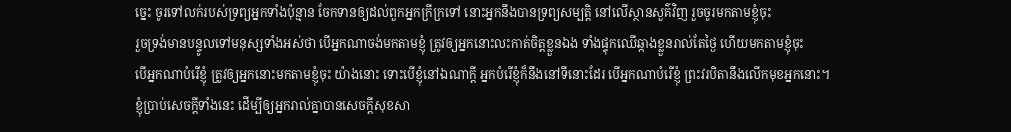ច្នេះ ចូរទៅលក់របស់ទ្រព្យអ្នកទាំងប៉ុន្មាន ចែកទានឲ្យដល់ពួកអ្នកក្រីក្រទៅ នោះអ្នកនឹងបានទ្រព្យសម្បត្តិ នៅលើស្ថានសួគ៌វិញ រួចចូរមកតាមខ្ញុំចុះ
រួចទ្រង់មានបន្ទូលទៅមនុស្សទាំងអស់ថា បើអ្នកណាចង់មកតាមខ្ញុំ ត្រូវឲ្យអ្នកនោះលះកាត់ចិត្តខ្លួនឯង ទាំងផ្ទុកឈើឆ្កាងខ្លួនរាល់តែថ្ងៃ ហើយមកតាមខ្ញុំចុះ
បើអ្នកណាបំរើខ្ញុំ ត្រូវឲ្យអ្នកនោះមកតាមខ្ញុំចុះ យ៉ាងនោះ ទោះបើខ្ញុំនៅឯណាក្តី អ្នកបំរើខ្ញុំក៏នឹងនៅទីនោះដែរ បើអ្នកណាបំរើខ្ញុំ ព្រះវរបិតានឹងលើកមុខអ្នកនោះ។
ខ្ញុំប្រាប់សេចក្ដីទាំងនេះ ដើម្បីឲ្យអ្នករាល់គ្នាបានសេចក្ដីសុខសា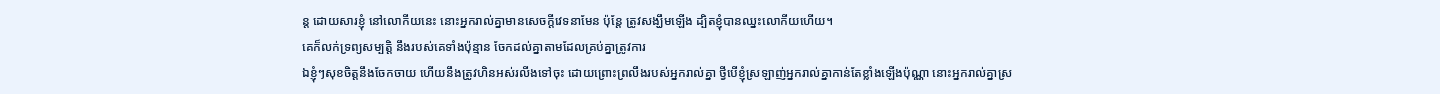ន្ត ដោយសារខ្ញុំ នៅលោកីយនេះ នោះអ្នករាល់គ្នាមានសេចក្ដីវេទនាមែន ប៉ុន្តែ ត្រូវសង្ឃឹមឡើង ដ្បិតខ្ញុំបានឈ្នះលោកីយហើយ។
គេក៏លក់ទ្រព្យសម្បត្តិ នឹងរបស់គេទាំងប៉ុន្មាន ចែកដល់គ្នាតាមដែលគ្រប់គ្នាត្រូវការ
ឯខ្ញុំៗសុខចិត្តនឹងចែកចាយ ហើយនឹងត្រូវហិនអស់រលីងទៅចុះ ដោយព្រោះព្រលឹងរបស់អ្នករាល់គ្នា ថ្វីបើខ្ញុំស្រឡាញ់អ្នករាល់គ្នាកាន់តែខ្លាំងឡើងប៉ុណ្ណា នោះអ្នករាល់គ្នាស្រ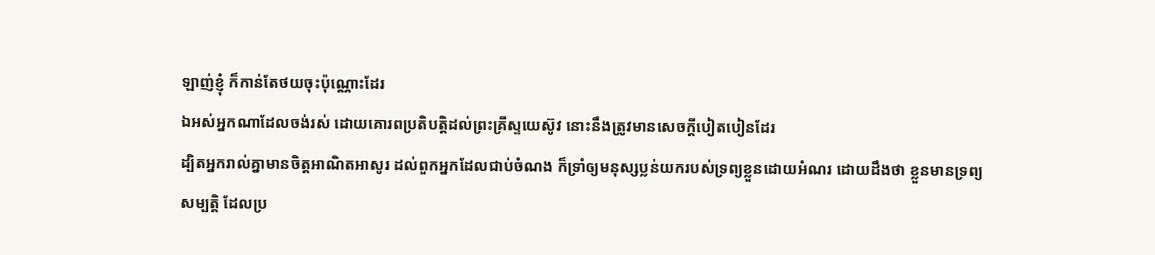ឡាញ់ខ្ញុំ ក៏កាន់តែថយចុះប៉ុណ្ណោះដែរ
ឯអស់អ្នកណាដែលចង់រស់ ដោយគោរពប្រតិបត្តិដល់ព្រះគ្រីស្ទយេស៊ូវ នោះនឹងត្រូវមានសេចក្ដីបៀតបៀនដែរ
ដ្បិតអ្នករាល់គ្នាមានចិត្តអាណិតអាសូរ ដល់ពួកអ្នកដែលជាប់ចំណង ក៏ទ្រាំឲ្យមនុស្សប្លន់យករបស់ទ្រព្យខ្លួនដោយអំណរ ដោយដឹងថា ខ្លួនមានទ្រព្យសម្បត្តិ ដែលប្រ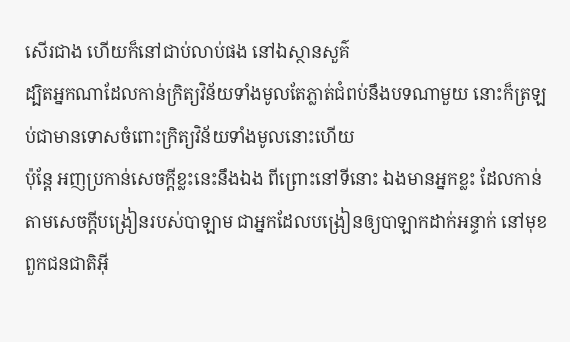សើរជាង ហើយក៏នៅជាប់លាប់ផង នៅឯស្ថានសួគ៌
ដ្បិតអ្នកណាដែលកាន់ក្រិត្យវិន័យទាំងមូលតែភ្លាត់ជំពប់នឹងបទណាមួយ នោះក៏ត្រឡប់ជាមានទោសចំពោះក្រិត្យវិន័យទាំងមូលនោះហើយ
ប៉ុន្តែ អញប្រកាន់សេចក្ដីខ្លះនេះនឹងឯង ពីព្រោះនៅទីនោះ ឯងមានអ្នកខ្លះ ដែលកាន់តាមសេចក្ដីបង្រៀនរបស់បាឡាម ជាអ្នកដែលបង្រៀនឲ្យបាឡាកដាក់អន្ទាក់ នៅមុខពួកជនជាតិអ៊ី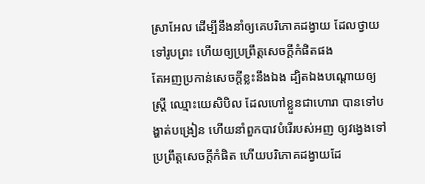ស្រាអែល ដើម្បីនឹងនាំឲ្យគេបរិភោគដង្វាយ ដែលថ្វាយទៅរូបព្រះ ហើយឲ្យប្រព្រឹត្តសេចក្ដីកំផិតផង
តែអញប្រកាន់សេចក្ដីខ្លះនឹងឯង ដ្បិតឯងបណ្តោយឲ្យស្ត្រី ឈ្មោះយេសិបិល ដែលហៅខ្លួនជាហោរា បានទៅបង្ហាត់បង្រៀន ហើយនាំពួកបាវបំរើរបស់អញ ឲ្យវង្វេងទៅប្រព្រឹត្តសេចក្ដីកំផិត ហើយបរិភោគដង្វាយដែ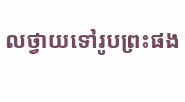លថ្វាយទៅរូបព្រះផង